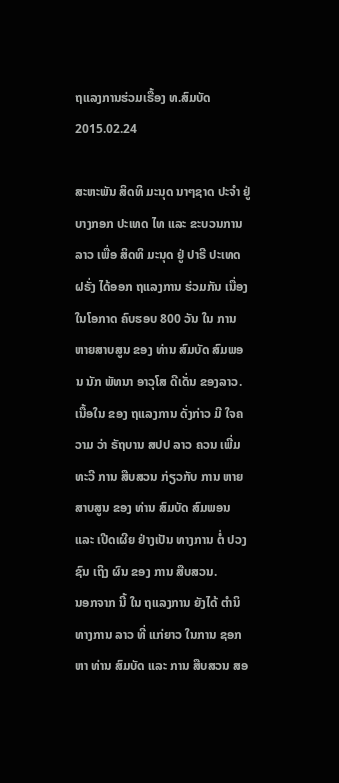ຖແລງການຮ່ວມເຣື້ອງ ທ.ສົມບັດ
2015.02.24

ສະຫະພັນ ສິດທິ ມະນຸດ ນາໆຊາດ ປະຈຳ ຢູ່ ບາງກອກ ປະເທດ ໄທ ແລະ ຂະບວນການ ລາວ ເພື່ອ ສິດທິ ມະນຸດ ຢູ່ ປາຣີ ປະເທດ ຝຣັ່ງ ໄດ້ອອກ ຖແລງການ ຮ່ວມກັນ ເນື່ອງ ໃນໂອກາດ ຄົບຮອບ 800 ວັນ ໃນ ການ ຫາຍສາບສູນ ຂອງ ທ່ານ ສົມບັດ ສົມພອນ ນັກ ພັທນາ ອາວຸໂສ ດີເດັ່ນ ຂອງລາວ.
ເນື້ອໃນ ຂອງ ຖແລງການ ດັ່ງກ່າວ ມີ ໃຈຄວາມ ວ່າ ຣັຖບານ ສປປ ລາວ ຄວນ ເພີ່ມທະວີ ການ ສືບສວນ ກ່ຽວກັບ ການ ຫາຍສາບສູນ ຂອງ ທ່ານ ສົມບັດ ສົມພອນ ແລະ ເປີດເຜີຍ ຢ່າງເປັນ ທາງການ ຕໍ່ ປວງຊົນ ເຖິງ ຜົນ ຂອງ ການ ສືບສວນ.
ນອກຈາກ ນີ້ ໃນ ຖແລງການ ຍັງໄດ້ ຕຳນິ ທາງການ ລາວ ທີ່ ແກ່ຍາວ ໃນການ ຊອກຫາ ທ່ານ ສົມບັດ ແລະ ການ ສືບສວນ ສອ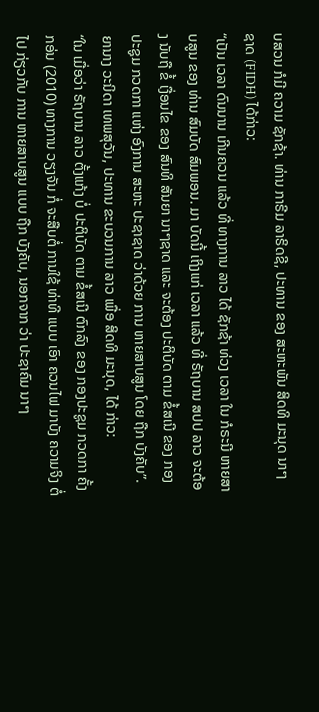ບສວນ ກໍມີ ຄວາມ ຊັກຊ້າ. ທ່ານ ກາຣີມ ລາຣິດຊີ, ປະທານ ຂອງ ສະຫະພັນ ສິດທິ ມະນຸດ ນາໆ ຊາດ (FIDH) ໄດ້ກ່າວ:
“ເປັນ ເວລາ ດົນນານ ເກີນຄວນ ແລ້ວ ທີ່ ທາງການ ລາວ ໄດ້ ຊັກຊ້າ ທ່ວງ ເວລາ ໃນ ກໍຣະນີ ຫາຍສາບສູນ ຂອງ ທ່ານ ສົມບັດ ສົມພອນ. ມາ ບັດນີ້ ເຖິງແກ່ ເວລາ ແລ້ວ ທີ່ ຣັຖບານ ສປປ ລາວ ຈະຕ້ອງ ນັບຖື ຂໍ້ ເງື່ອນໄຂ ຂອງ ສົນທິ ສັນຍາ ນາໆຊາດ ແລະ ຈະຕ້ອງ ປະຕິບັດ ຕາມ ຂໍ້ສເນີ ຂອງ ກອງປະຊູມ ກວດກາ ແຫ່ງ ອົງການ ສະຫະ ປະຊາຊາດ ວ່າດ້ວຍ ການ ຫາຍສາບສູນ ໂດຍ ຖືກ ບັງຄັບ”.
ຍານາງ ວະນິດາ ເທພສຸວັນ, ປະທານ ຂະບວນການ ລາວ ເພື່ອ ສິດທິ ມະນຸດ, ໄດ້ ກ່າວ:
“ໃນ ເມື່ອວ່າ ຣັຖບານ ລາວ ຕັ້ງແກ້ງ ບໍ່ ປະຕິບັດ ຕາມ ຂໍ້ສເນີ ຕົກລົງ ຂອງ ກອງປະຊູມ ກວດກາ ຄັ້ງກອ່ນ (2010) ທາງການ ວຽງຈັນ ກໍ່ ຈະສືບຕໍ່ ການໃຊ້ ທ່າທີ ແບບ ເອົາ ຄວນໄຟ ມາບັງ ຄວາມຈິງ ຕໍ່ໄປ ກ່ຽວກັບ ການ ຫາຍສາບສູນ ແບບ ຖືກ ບັງຄັບ, ນອກຈາກ ວ່າ ປະຊາຄົມ ນາໆ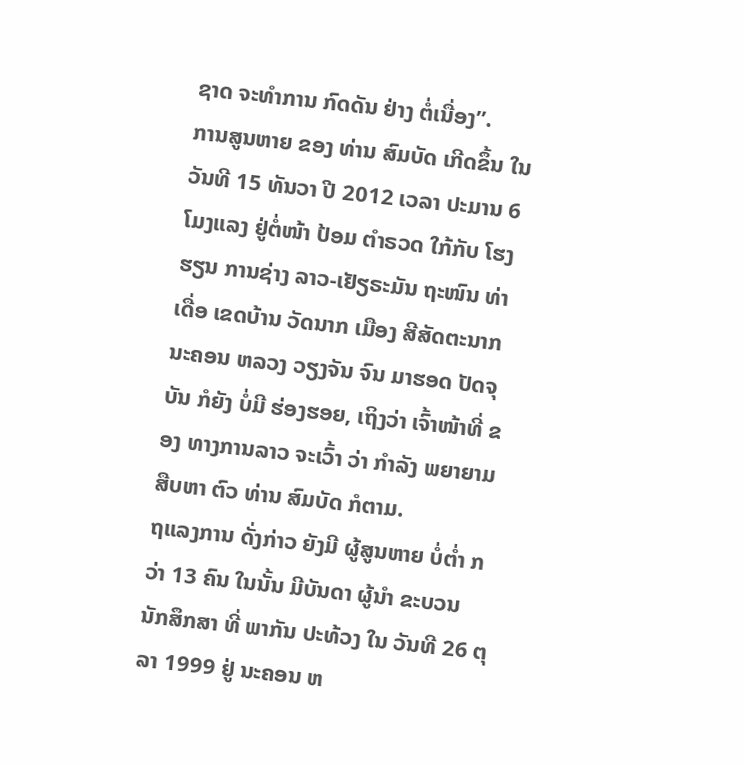ຊາດ ຈະທໍາການ ກົດດັນ ຢ່າງ ຕໍ່ເນື່ອງ”.
ການສູນຫາຍ ຂອງ ທ່ານ ສົມບັດ ເກີດຂຶ້ນ ໃນ ວັນທີ 15 ທັນວາ ປີ 2012 ເວລາ ປະມານ 6 ໂມງແລງ ຢູ່ຕໍ່ໜ້າ ປ້ອມ ຕຳຣວດ ໃກ້ກັບ ໂຮງຮຽນ ການຊ່າງ ລາວ-ເຢັຽຣະມັນ ຖະໜົນ ທ່າເດື່ອ ເຂດບ້ານ ວັດນາກ ເມືອງ ສີສັດຕະນາກ ນະຄອນ ຫລວງ ວຽງຈັນ ຈົນ ມາຮອດ ປັດຈຸບັນ ກໍຍັງ ບໍ່ມີ ຮ່ອງຮອຍ, ເຖິງວ່າ ເຈົ້າໜ້າທີ່ ຂອງ ທາງການລາວ ຈະເວົ້າ ວ່າ ກຳລັງ ພຍາຍາມ ສືບຫາ ຕົວ ທ່ານ ສົມບັດ ກໍຕາມ.
ຖແລງການ ດັ່ງກ່າວ ຍັງມີ ຜູ້ສູນຫາຍ ບໍ່ຕ່ຳ ກວ່າ 13 ຄົນ ໃນນັ້ນ ມີບັນດາ ຜູ້ນຳ ຂະບວນ ນັກສຶກສາ ທີ່ ພາກັນ ປະທ້ວງ ໃນ ວັນທີ 26 ຕຸລາ 1999 ຢູ່ ນະຄອນ ຫ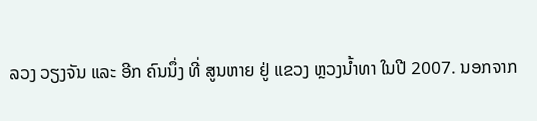ລວງ ວຽງຈັນ ແລະ ອີກ ຄົນນຶ່ງ ທີ່ ສູນຫາຍ ຢູ່ ແຂວງ ຫຼວງນ້ຳທາ ໃນປີ 2007. ນອກຈາກ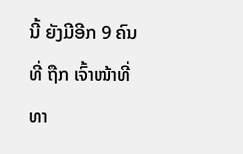ນີ້ ຍັງມີອີກ 9 ຄົນ ທີ່ ຖືກ ເຈົ້າໜ້າທີ່ ທາ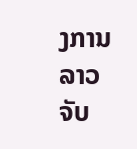ງການ ລາວ ຈັບ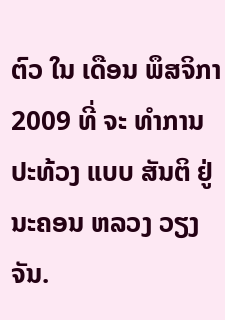ຕົວ ໃນ ເດືອນ ພຶສຈິກາ 2009 ທີ່ ຈະ ທຳການ ປະທ້ວງ ແບບ ສັນຕິ ຢູ່ ນະຄອນ ຫລວງ ວຽງຈັນ.